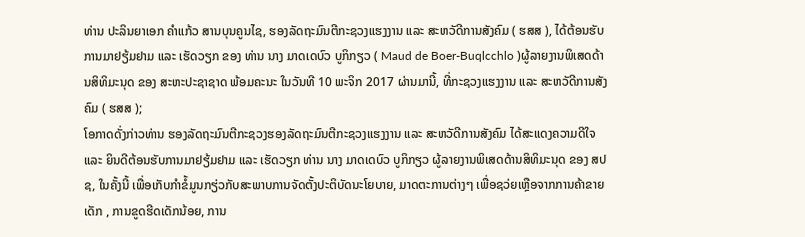ທ່ານ ປະລິນຍາເອກ ຄໍາແກ້ວ ສານບຸນຄູນໄຊ, ຮອງລັດຖະມົນຕີກະຊວງແຮງງານ ແລະ ສະຫວັດີການສັງຄົມ ( ຮສສ ), ໄດ້ຕ້ອນຮັບການມາຢຽ້ມຢາມ ແລະ ເຮັດວຽກ ຂອງ ທ່ານ ນາງ ມາດເດບົວ ບູກິກຽວ ( Maud de Boer-Buqlcchlo )ຜູ້ລາຍງານພິເສດດ້ານສິທິມະນຸດ ຂອງ ສະຫະປະຊາຊາດ ພ້ອມຄະນະ ໃນວັນທີ 10 ພະຈິກ 2017 ຜ່ານມານີ້, ທີ່ກະຊວງແຮງງານ ແລະ ສະຫວັດີການສັງຄົມ ( ຮສສ );
ໂອກາດດັ່ງກ່າວທ່ານ ຮອງລັດຖະມົນຕີກະຊວງຮອງລັດຖະມົນຕີກະຊວງແຮງງານ ແລະ ສະຫວັດີການສັງຄົມ ໄດ້ສະແດງຄວາມດີໃຈ ແລະ ຍິນດີຕ້ອນຮັບການມາຢຽ້ມຢາມ ແລະ ເຮັດວຽກ ທ່ານ ນາງ ມາດເດບົວ ບູກິກຽວ ຜູ້ລາຍງານພິເສດດ້ານສິທິມະນຸດ ຂອງ ສປຊ, ໃນຄັ້ງນີ້ ເພື່ອເກັບກຳຂໍ້ມູນກຽ່ວກັບສະພາບການຈັດຕັ້ງປະຕິບັດນະໂຍບາຍ, ມາດຕະການຕ່າງໆ ເພື່ອຊວ່ຍເຫຼືອຈາກການຄ້າຂາຍເດັກ , ການຂູດຮີດເດັກນ້ອຍ, ການ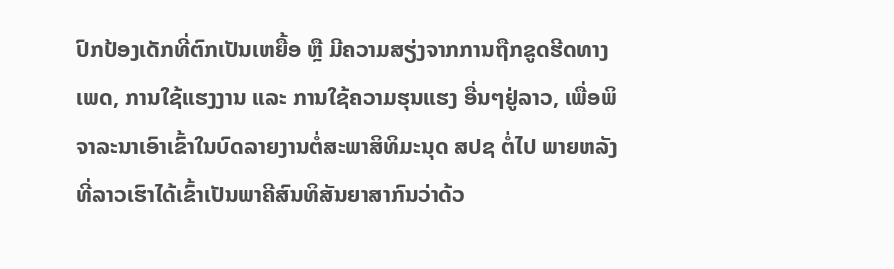ປົກປ້ອງເດັກທີ່ຕົກເປັນເຫຍື້ອ ຫຼື ມີຄວາມສຽ່ງຈາກການຖືກຂູດຮີດທາງເພດ, ການໃຊ້ແຮງງານ ແລະ ການໃຊ້ຄວາມຮຸນແຮງ ອື່ນໆຢູ່ລາວ, ເພື່ອພິຈາລະນາເອົາເຂົ້າໃນບົດລາຍງານຕໍ່ສະພາສິທິມະນຸດ ສປຊ ຕໍ່ໄປ ພາຍຫລັງທີ່ລາວເຮົາໄດ້ເຂົ້າເປັນພາຄີສົນທິສັນຍາສາກົນວ່າດ້ວ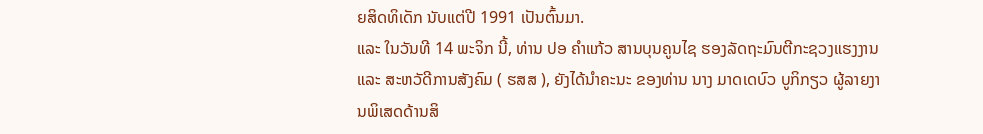ຍສິດທິເດັກ ນັບແຕ່ປີ 1991 ເປັນຕົ້ນມາ.
ແລະ ໃນວັນທີ 14 ພະຈິກ ນີ້, ທ່ານ ປອ ຄໍາແກ້ວ ສານບຸນຄູນໄຊ ຮອງລັດຖະມົນຕີກະຊວງແຮງງານ ແລະ ສະຫວັດີການສັງຄົມ ( ຮສສ ), ຍັງໄດ້ນໍາຄະນະ ຂອງທ່ານ ນາງ ມາດເດບົວ ບູກິກຽວ ຜູ້ລາຍງານພິເສດດ້ານສິ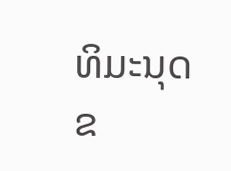ທິມະນຸດ ຂ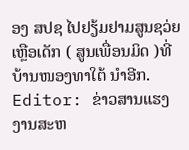ອງ ສປຊ ໄປຢຽ້ມຢາມສູນຊວ່ຍເຫຼືອເດັກ ( ສູນເພື່ອນມິດ )ທີ່ບ້ານໜອງທາໃຕ້ ນຳອີກ.
Editor: ຂ່າວສານແຮງງານສະຫ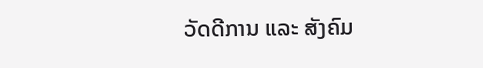ວັດດີການ ແລະ ສັງຄົມ